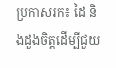ប្រកាសរក៖ ដៃ និងដួងចិត្តដើម្បីជួយ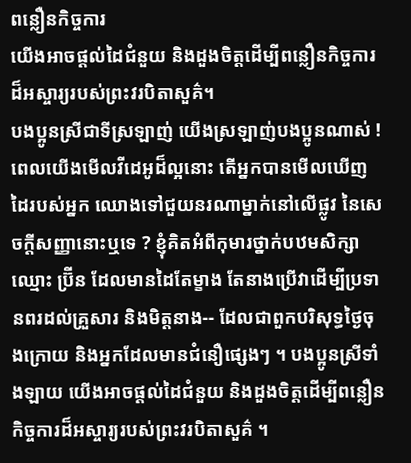ពន្លឿនកិច្ចការ
យើងអាចផ្ដល់ដៃជំនួយ និងដួងចិត្តដើម្បីពន្លឿនកិច្ចការដ៏អស្ចារ្យរបស់ព្រះវរបិតាសួគ៌។
បងប្អូនស្រីជាទីស្រឡាញ់ យើងស្រឡាញ់បងប្អូនណាស់ ! ពេលយើងមើលវីដេអូដ៏ល្អនោះ តើអ្នកបានមើលឃើញដៃរបស់អ្នក ឈោងទៅជួយនរណាម្នាក់នៅលើផ្លូវ នៃសេចក្ដីសញ្ញានោះឬទេ ? ខ្ញុំគិតអំពីកុមារថ្នាក់បឋមសិក្សា ឈ្មោះ ប្រ៊ីន ដែលមានដៃតែម្ខាង តែនាងប្រើវាដើម្បីប្រទានពរដល់គ្រួសារ និងមិត្តនាង-- ដែលជាពួកបរិសុទ្ធថ្ងៃចុងក្រោយ និងអ្នកដែលមានជំនឿផ្សេងៗ ។ បងប្អូនស្រីទាំងឡាយ យើងអាចផ្ដល់ដៃជំនួយ និងដួងចិត្តដើម្បីពន្លឿនកិច្ចការដ៏អស្ចារ្យរបស់ព្រះវរបិតាសួគ៌ ។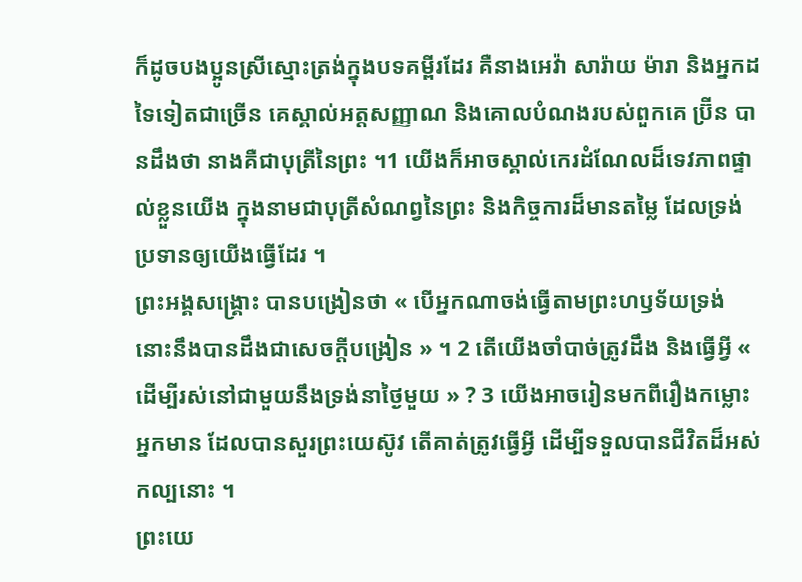ក៏ដូចបងប្អូនស្រីស្មោះត្រង់ក្នុងបទគម្ពីរដែរ គឺនាងអេវ៉ា សារ៉ាយ ម៉ារា និងអ្នកដទៃទៀតជាច្រើន គេស្គាល់អត្តសញ្ញាណ និងគោលបំណងរបស់ពួកគេ ប្រ៊ីន បានដឹងថា នាងគឺជាបុត្រីនៃព្រះ ។1 យើងក៏អាចស្គាល់កេរដំណែលដ៏ទេវភាពផ្ទាល់ខ្លួនយើង ក្នុងនាមជាបុត្រីសំណព្វនៃព្រះ និងកិច្ចការដ៏មានតម្លៃ ដែលទ្រង់ប្រទានឲ្យយើងធ្វើដែរ ។
ព្រះអង្គសង្គ្រោះ បានបង្រៀនថា « បើអ្នកណាចង់ធ្វើតាមព្រះហឫទ័យទ្រង់ នោះនឹងបានដឹងជាសេចក្ដីបង្រៀន » ។ 2 តើយើងចាំបាច់ត្រូវដឹង និងធ្វើអ្វី « ដើម្បីរស់នៅជាមួយនឹងទ្រង់នាថ្ងៃមួយ » ? 3 យើងអាចរៀនមកពីរឿងកម្លោះអ្នកមាន ដែលបានសួរព្រះយេស៊ូវ តើគាត់ត្រូវធ្វើអ្វី ដើម្បីទទួលបានជីវិតដ៏អស់កល្បនោះ ។
ព្រះយេ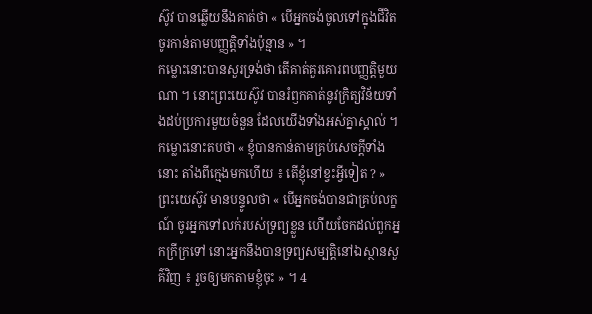ស៊ូវ បានឆ្លើយនឹងគាត់ថា « បើអ្នកចង់ចូលទៅក្នុងជីវិត ចូរកាន់តាមបញ្ញត្តិទាំងប៉ុន្មាន » ។
កម្លោះនោះបានសួរទ្រង់ថា តើគាត់គួរគោរពបញ្ញត្តិមួយណា ។ នោះព្រះយេស៊ូវ បានរំឭកគាត់នូវក្រិត្យវិន័យទាំងដប់ប្រការមួយចំនួន ដែលយើងទាំងអស់គ្នាស្គាល់ ។
កម្លោះនោះតបថា « ខ្ញុំបានកាន់តាមគ្រប់សេចក្ដីទាំងនោះ តាំងពីក្មេងមកហើយ ៖ តើខ្ញុំនៅខ្វះអ្វីទៀត ? »
ព្រះយេស៊ូវ មានបន្ទូលថា « បើអ្នកចង់បានជាគ្រប់លក្ខណ៍ ចូរអ្នកទៅលក់របស់ទ្រព្យខ្លួន ហើយចែកដល់ពួកអ្នកក្រីក្រទៅ នោះអ្នកនឹងបានទ្រព្យសម្បត្តិនៅឯស្ថានសួគ៌វិញ ៖ រួចឲ្យមកតាមខ្ញុំចុះ » ។ 4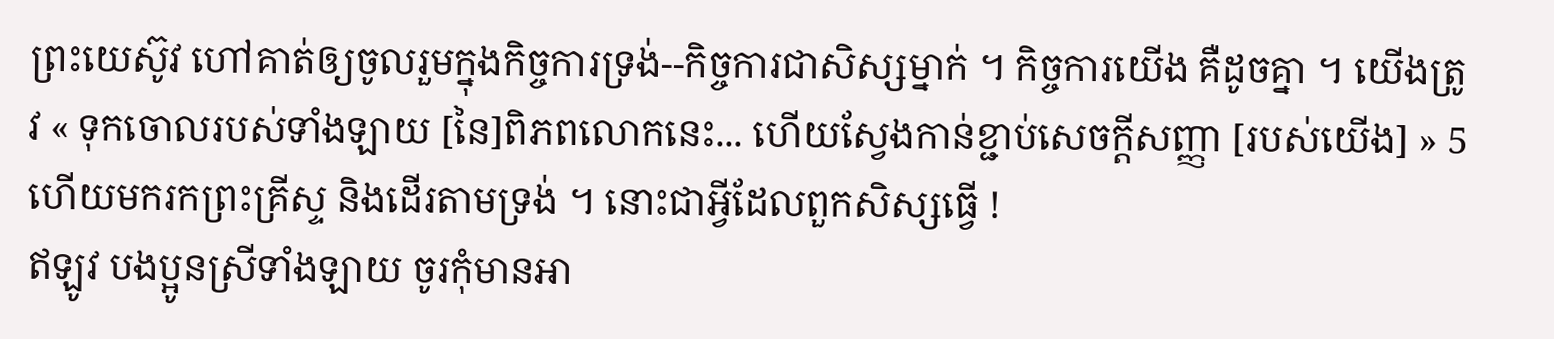ព្រះយេស៊ូវ ហៅគាត់ឲ្យចូលរួមក្នុងកិច្ចការទ្រង់--កិច្ចការជាសិស្សម្នាក់ ។ កិច្ចការយើង គឺដូចគ្នា ។ យើងត្រូវ « ទុកចោលរបស់ទាំងឡាយ [នៃ]ពិភពលោកនេះ... ហើយស្វែងកាន់ខ្ជាប់សេចក្ដីសញ្ញា [របស់យើង] » 5 ហើយមករកព្រះគ្រីស្ទ និងដើរតាមទ្រង់ ។ នោះជាអ្វីដែលពួកសិស្សធ្វើ !
ឥឡូវ បងប្អូនស្រីទាំងឡាយ ចូរកុំមានអា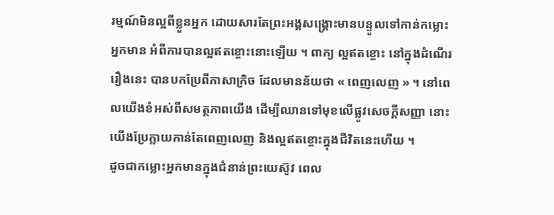រម្មណ៍មិនល្អពីខ្លួនអ្នក ដោយសារតែព្រះអង្គសង្គ្រោះមានបន្ទូលទៅកាន់កម្លោះអ្នកមាន អំពីការបានល្អឥតខ្ចោះនោះឡើយ ។ ពាក្យ ល្អឥតខ្ចោះ នៅក្នុងដំណើររឿងនេះ បានបកប្រែពីភាសាក្រិច ដែលមានន័យថា « ពេញលេញ » ។ នៅពេលយើងខំអស់ពីសមត្ថភាពយើង ដើម្បីឈានទៅមុខលើផ្លូវសេចក្ដីសញ្ញា នោះយើងប្រែក្លាយកាន់តែពេញលេញ និងល្អឥតខ្ចោះក្នុងជីវិតនេះហើយ ។
ដូចជាកម្លោះអ្នកមានក្នុងជំនាន់ព្រះយេស៊ូវ ពេល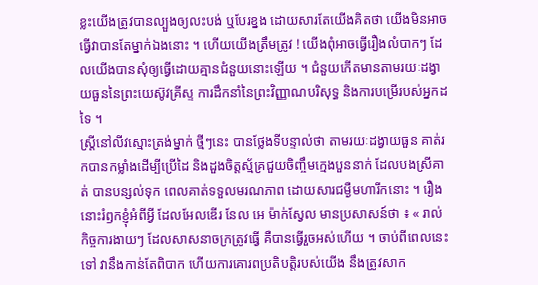ខ្លះយើងត្រូវបានល្បួងឲ្យលះបង់ ឬបែរខ្នង ដោយសារតែយើងគិតថា យើងមិនអាចធ្វើវាបានតែម្នាក់ឯងនោះ ។ ហើយយើងត្រឹមត្រូវ ! យើងពុំអាចធ្វើរឿងលំបាកៗ ដែលយើងបានសុំឲ្យធ្វើដោយគ្មានជំនួយនោះឡើយ ។ ជំនួយកើតមានតាមរយៈដង្វាយធួននៃព្រះយេស៊ូវគ្រីស្ទ ការដឹកនាំនៃព្រះវិញ្ញាណបរិសុទ្ធ និងការបម្រើរបស់អ្នកដទៃ ។
ស្ត្រីនៅលីវស្មោះត្រង់ម្នាក់ ថ្មីៗនេះ បានថ្លែងទីបន្ទាល់ថា តាមរយៈដង្វាយធួន គាត់រកបានកម្លាំងដើម្បីប្រើដៃ និងដួងចិត្តស្ម័គ្រជួយចិញ្ចឹមក្មេងបួននាក់ ដែលបងស្រីគាត់ បានបន្សល់ទុក ពេលគាត់ទទួលមរណភាព ដោយសារជម្ងឺមហារីកនោះ ។ រឿងនោះរំឭកខ្ញុំអំពីអ្វី ដែលអែលឌើរ នែល អេ ម៉ាក់ស្វែល មានប្រសាសន៍ថា ៖ « រាល់កិច្ចការងាយៗ ដែលសាសនាចក្រត្រូវធ្វើ គឺបានធ្វើរួចអស់ហើយ ។ ចាប់ពីពេលនេះទៅ វានឹងកាន់តែពិបាក ហើយការគោរពប្រតិបត្តិរបស់យើង នឹងត្រូវសាក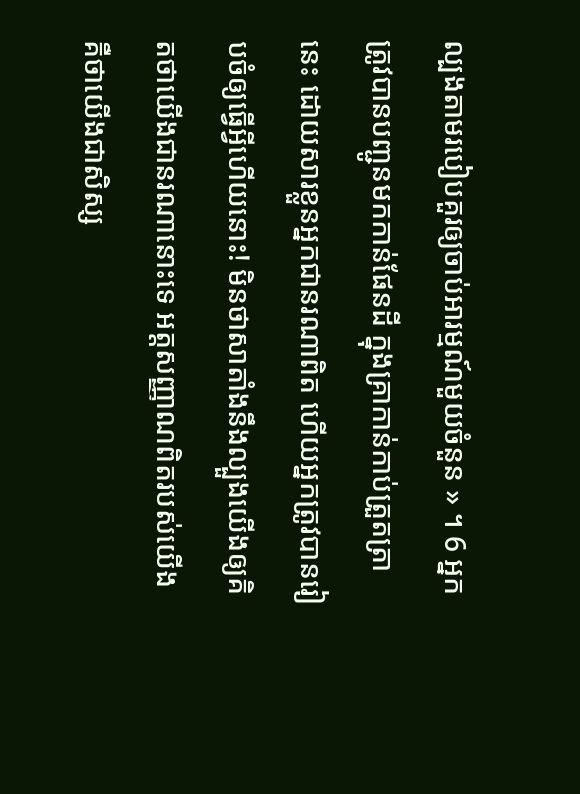ល្បងតាមរបៀបគួរឲ្យចាប់អារម្មណ៍មួយចំនួន » ។ 6 អ្នកត្រូវបានបញ្ជូនមកកាន់ផែនដី ក្នុងគ្រាកាន់កាប់ត្រួតត្រានេះ ដោយសារខ្លួនអ្នកជានរណាពិត ហើយអ្នកត្រូវបានរៀបចំឲ្យធ្វើអ្វីហើយនោះ! មិនថាសាតាំងនឹងល្បួងយើងឲ្យគិតថាយើងជានរណានោះទេ អត្តសញ្ញាណពិតរបស់យើង គឺថាយើងជាសិស្ស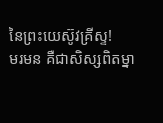នៃព្រះយេស៊ូវគ្រីស្ទ!
មរមន គឺជាសិស្សពិតម្នា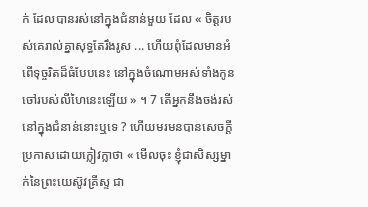ក់ ដែលបានរស់នៅក្នុងជំនាន់មួយ ដែល « ចិត្តរបស់គេរាល់គ្នាសុទ្ធតែរឹងរូស ... ហើយពុំដែលមានអំពើទុច្ចរិតដ៏ធំបែបនេះ នៅក្នុងចំណោមអស់ទាំងកូនចៅរបស់លីហៃនេះឡើយ » ។ 7 តើអ្នកនឹងចង់រស់នៅក្នុងជំនាន់នោះឬទេ ? ហើយមរមនបានសេចក្តីប្រកាសដោយក្លៀវក្លាថា « មើលចុះ ខ្ញុំជាសិស្សម្នាក់នៃព្រះយេស៊ូវគ្រីស្ទ ជា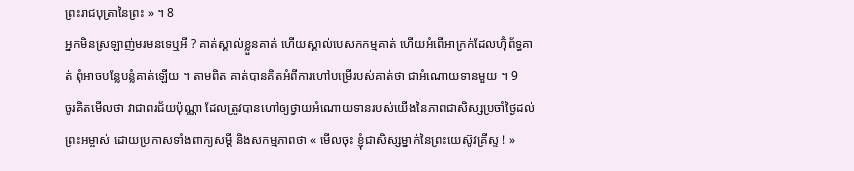ព្រះរាជបុត្រានៃព្រះ » ។ 8
អ្នកមិនស្រឡាញ់មរមនទេឬអី ? គាត់ស្គាល់ខ្លួនគាត់ ហើយស្គាល់បេសកកម្មគាត់ ហើយអំពើអាក្រក់ដែលហ៊ុំព័ទ្ធគាត់ ពុំអាចបន្លែបន្លំគាត់ឡើយ ។ តាមពិត គាត់បានគិតអំពីការហៅបម្រើរបស់គាត់ថា ជាអំណោយទានមួយ ។ 9
ចូរគិតមើលថា វាជាពរជ័យប៉ុណ្ណា ដែលត្រូវបានហៅឲ្យថ្វាយអំណោយទានរបស់យើងនៃភាពជាសិស្សប្រចាំថ្ងៃដល់ព្រះអម្ចាស់ ដោយប្រកាសទាំងពាក្យសម្ដី និងសកម្មភាពថា « មើលចុះ ខ្ញុំជាសិស្សម្នាក់នៃព្រះយេស៊ូវគ្រីស្ទ ! »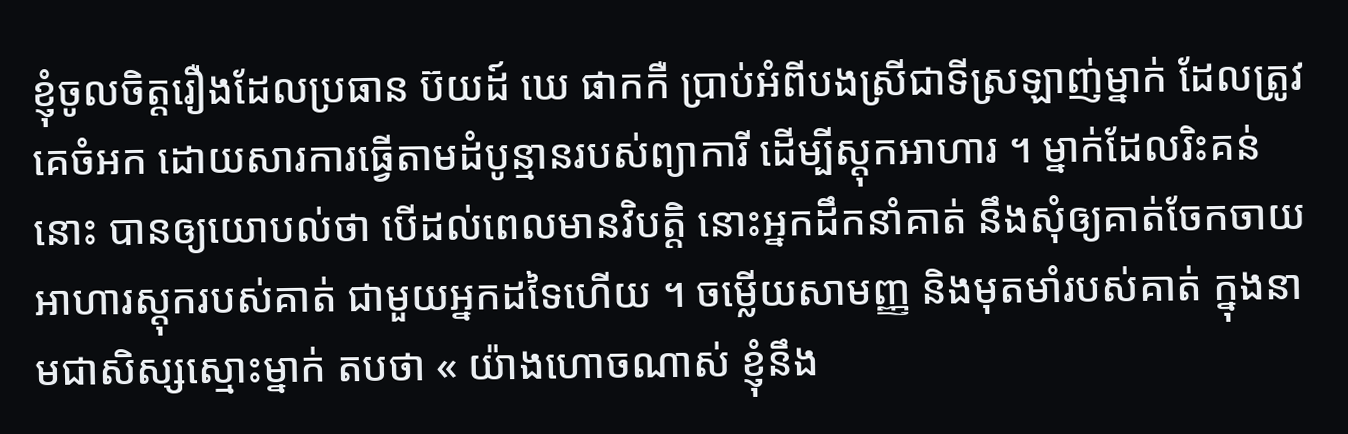ខ្ញុំចូលចិត្តរឿងដែលប្រធាន ប៊យដ៍ ឃេ ផាកកឺ ប្រាប់អំពីបងស្រីជាទីស្រឡាញ់ម្នាក់ ដែលត្រូវគេចំអក ដោយសារការធ្វើតាមដំបូន្មានរបស់ព្យាការី ដើម្បីស្ដុកអាហារ ។ ម្នាក់ដែលរិះគន់នោះ បានឲ្យយោបល់ថា បើដល់ពេលមានវិបត្តិ នោះអ្នកដឹកនាំគាត់ នឹងសុំឲ្យគាត់ចែកចាយអាហារស្ដុករបស់គាត់ ជាមួយអ្នកដទៃហើយ ។ ចម្លើយសាមញ្ញ និងមុតមាំរបស់គាត់ ក្នុងនាមជាសិស្សស្មោះម្នាក់ តបថា « យ៉ាងហោចណាស់ ខ្ញុំនឹង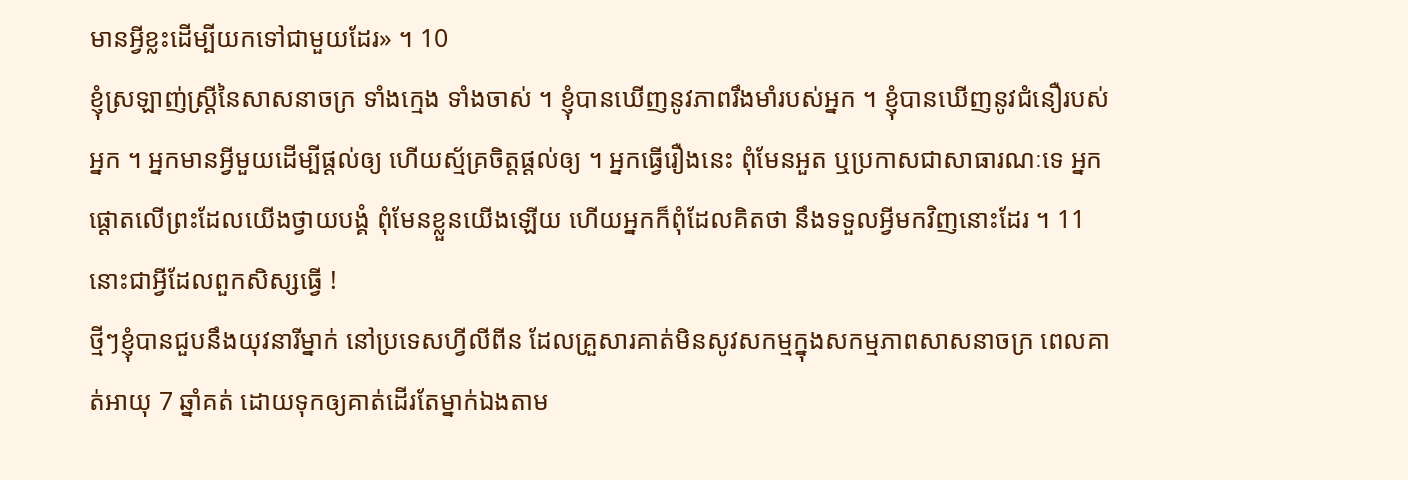មានអ្វីខ្លះដើម្បីយកទៅជាមួយដែរ» ។ 10
ខ្ញុំស្រឡាញ់ស្ត្រីនៃសាសនាចក្រ ទាំងក្មេង ទាំងចាស់ ។ ខ្ញុំបានឃើញនូវភាពរឹងមាំរបស់អ្នក ។ ខ្ញុំបានឃើញនូវជំនឿរបស់អ្នក ។ អ្នកមានអ្វីមួយដើម្បីផ្ដល់ឲ្យ ហើយស្ម័គ្រចិត្តផ្ដល់ឲ្យ ។ អ្នកធ្វើរឿងនេះ ពុំមែនអួត ឬប្រកាសជាសាធារណៈទេ អ្នកផ្ដោតលើព្រះដែលយើងថ្វាយបង្គំ ពុំមែនខ្លួនយើងឡើយ ហើយអ្នកក៏ពុំដែលគិតថា នឹងទទួលអ្វីមកវិញនោះដែរ ។ 11 នោះជាអ្វីដែលពួកសិស្សធ្វើ !
ថ្មីៗខ្ញុំបានជួបនឹងយុវនារីម្នាក់ នៅប្រទេសហ្វីលីពីន ដែលគ្រួសារគាត់មិនសូវសកម្មក្នុងសកម្មភាពសាសនាចក្រ ពេលគាត់អាយុ 7 ឆ្នាំគត់ ដោយទុកឲ្យគាត់ដើរតែម្នាក់ឯងតាម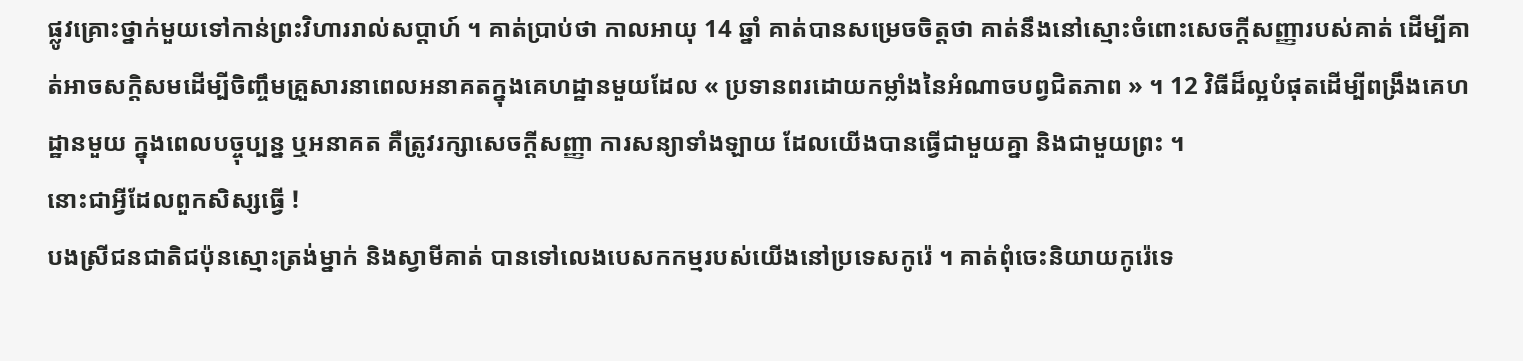ផ្លូវគ្រោះថ្នាក់មួយទៅកាន់ព្រះវិហាររាល់សប្ដាហ៍ ។ គាត់ប្រាប់ថា កាលអាយុ 14 ឆ្នាំ គាត់បានសម្រេចចិត្តថា គាត់នឹងនៅស្មោះចំពោះសេចក្ដីសញ្ញារបស់គាត់ ដើម្បីគាត់អាចសក្ដិសមដើម្បីចិញ្ចឹមគ្រួសារនាពេលអនាគតក្នុងគេហដ្ឋានមួយដែល « ប្រទានពរដោយកម្លាំងនៃអំណាចបព្វជិតភាព » ។ 12 វិធីដ៏ល្អបំផុតដើម្បីពង្រឹងគេហដ្ឋានមួយ ក្នុងពេលបច្ចុប្បន្ន ឬអនាគត គឺត្រូវរក្សាសេចក្ដីសញ្ញា ការសន្យាទាំងឡាយ ដែលយើងបានធ្វើជាមួយគ្នា និងជាមួយព្រះ ។
នោះជាអ្វីដែលពួកសិស្សធ្វើ !
បងស្រីជនជាតិជប៉ុនស្មោះត្រង់ម្នាក់ និងស្វាមីគាត់ បានទៅលេងបេសកកម្មរបស់យើងនៅប្រទេសកូរ៉េ ។ គាត់ពុំចេះនិយាយកូរ៉េទេ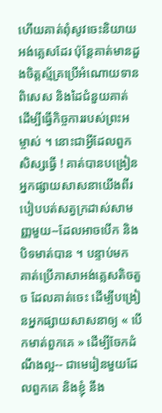ហើយគាត់ពុំសូវចេះនិយាយអង់គ្លេសដែរ ប៉ុន្តែគាត់មានដួងចិត្តស្ម័គ្រប្រើអំណោយទានពិសេស និងដៃជំនួយគាត់ ដើម្បីធ្វើកិច្ចការរបស់ព្រះអម្ចាស់ ។ នោះជាអ្វីដែលពួកសិស្សធ្វើ ! គាត់បានបង្រៀនអ្នកផ្សាយសាសនាយើងពីរបៀបបត់សត្វក្រដាស់សាមញ្ញមួយ--ដែលអាចបើក និងបិទមាត់បាន ។ បន្ទាប់មក គាត់ប្រើភាសាអង់គ្លេសតិចតួច ដែលគាត់ចេះ ដើម្បីបង្រៀនអ្នកផ្សាយសាសនាឲ្យ « បើកមាត់ពួកគេ » ដើម្បីចែកដំណឹងល្អ-- ជាមេរៀនមួយដែលពួកគេ និងខ្ញុំ នឹង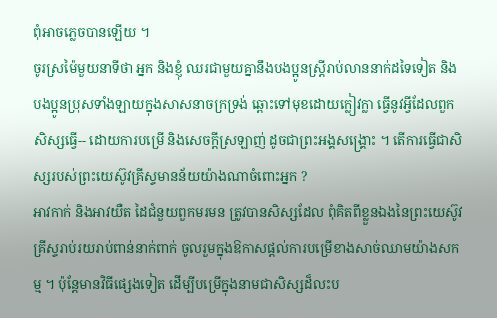ពុំអាចភ្លេចបានឡើយ ។
ចូរស្រម៉ៃមួយនាទីថា អ្នក និងខ្ញុំ ឈរជាមួយគ្នានឹងបងប្អូនស្ត្រីរាប់លាននាក់ដទៃទៀត និងបងប្អូនប្រុសទាំងឡាយក្នុងសាសនាចក្រទ្រង់ ឆ្ពោះទៅមុខដោយក្លៀវក្លា ធ្វើនូវអ្វីដែលពួកសិស្សធ្វើ-- ដោយការបម្រើ និងសេចក្ដីស្រឡាញ់ ដូចជាព្រះអង្គសង្គ្រោះ ។ តើការធ្វើជាសិស្សរបស់ព្រះយេស៊ូវគ្រីស្ទមានន័យយ៉ាងណាចំពោះអ្នក ?
អាវកាក់ និងអាវយឺត ដៃជំនួយពួកមរមន ត្រូវបានសិស្សដែល ពុំគិតពីខ្លួនឯងនៃព្រះយេស៊ូវគ្រីស្ទរាប់រយរាប់ពាន់នាក់ពាក់ ចូលរួមក្នុងឱកាសផ្ដល់ការបម្រើខាងសាច់ឈាមយ៉ាងសកម្ម ។ ប៉ុន្តែមានវិធីផ្សេងទៀត ដើម្បីបម្រើក្នុងនាមជាសិស្សដ៏លះប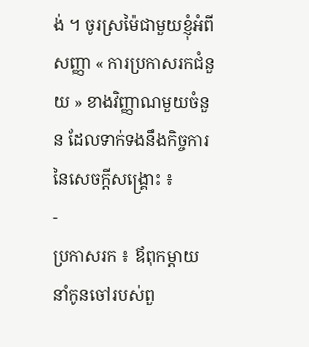ង់ ។ ចូរស្រម៉ៃជាមួយខ្ញុំអំពីសញ្ញា « ការប្រកាសរកជំនួយ » ខាងវិញ្ញាណមួយចំនួន ដែលទាក់ទងនឹងកិច្ចការនៃសេចក្ដីសង្គ្រោះ ៖
-
ប្រកាសរក ៖ ឪពុកម្ដាយនាំកូនចៅរបស់ពួ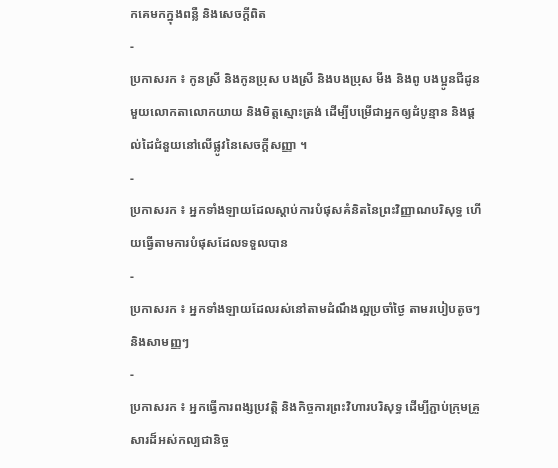កគេមកក្នុងពន្លឺ និងសេចក្ដីពិត
-
ប្រកាសរក ៖ កូនស្រី និងកូនប្រុស បងស្រី និងបងប្រុស មីង និងពូ បងប្អូនជីដូនមួយលោកតាលោកយាយ និងមិត្តស្មោះត្រង់ ដើម្បីបម្រើជាអ្នកឲ្យដំបូន្មាន និងផ្ដល់ដៃជំនួយនៅលើផ្លូវនៃសេចក្ដីសញ្ញា ។
-
ប្រកាសរក ៖ អ្នកទាំងឡាយដែលស្ដាប់ការបំផុសគំនិតនៃព្រះវិញ្ញាណបរិសុទ្ធ ហើយធ្វើតាមការបំផុសដែលទទួលបាន
-
ប្រកាសរក ៖ អ្នកទាំងឡាយដែលរស់នៅតាមដំណឹងល្អប្រចាំថ្ងៃ តាមរបៀបតូចៗ និងសាមញ្ញៗ
-
ប្រកាសរក ៖ អ្នកធ្វើការពង្សប្រវត្តិ និងកិច្ចការព្រះវិហារបរិសុទ្ធ ដើម្បីភ្ជាប់ក្រុមគ្រួសារដ៏អស់កល្បជានិច្ច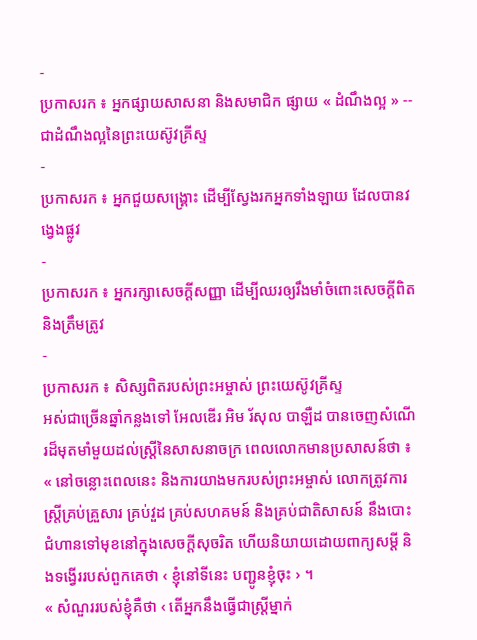-
ប្រកាសរក ៖ អ្នកផ្សាយសាសនា និងសមាជិក ផ្សាយ « ដំណឹងល្អ » -- ជាដំណឹងល្អនៃព្រះយេស៊ូវគ្រីស្ទ
-
ប្រកាសរក ៖ អ្នកជួយសង្គ្រោះ ដើម្បីស្វែងរកអ្នកទាំងឡាយ ដែលបានវង្វេងផ្លូវ
-
ប្រកាសរក ៖ អ្នករក្សាសេចក្ដីសញ្ញា ដើម្បីឈរឲ្យរឹងមាំចំពោះសេចក្ដីពិត និងត្រឹមត្រូវ
-
ប្រកាសរក ៖ សិស្សពិតរបស់ព្រះអម្ចាស់ ព្រះយេស៊ូវគ្រីស្ទ
អស់ជាច្រើនឆ្នាំកន្លងទៅ អែលឌើរ អិម រ័សុល បាឡឺដ បានចេញសំណើរដ៏មុតមាំមួយដល់ស្ត្រីនៃសាសនាចក្រ ពេលលោកមានប្រសាសន៍ថា ៖
« នៅចន្លោះពេលនេះ និងការយាងមករបស់ព្រះអម្ចាស់ លោកត្រូវការស្ត្រីគ្រប់គ្រួសារ គ្រប់វួដ គ្រប់សហគមន៍ និងគ្រប់ជាតិសាសន៍ នឹងបោះជំហានទៅមុខនៅក្នុងសេចក្ដីសុចរិត ហើយនិយាយដោយពាក្យសម្ដី និងទង្វើររបស់ពួកគេថា ‹ ខ្ញុំនៅទីនេះ បញ្ជូនខ្ញុំចុះ › ។
« សំណួររបស់ខ្ញុំគឺថា ‹ តើអ្នកនឹងធ្វើជាស្ត្រីម្នាក់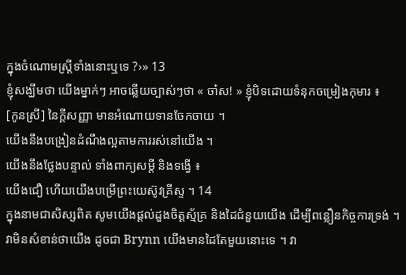ក្នុងចំណោមស្ត្រីទាំងនោះឬទេ ?›» 13
ខ្ញុំសង្ឃឹមថា យើងម្នាក់ៗ អាចឆ្លើយច្បាស់ៗថា « ចា៎ស! » ខ្ញុំបិទដោយទំនុកចម្រៀងកុមារ ៖
[កូនស្រី] នៃក្ដីសញ្ញា មានអំណោយទានចែកចាយ ។
យើងនឹងបង្រៀនដំណឹងល្អតាមការរស់នៅយើង ។
យើងនឹងថ្លែងបន្ទាល់ ទាំងពាក្យសម្ដី និងទង្វើ ៖
យើងជឿ ហើយយើងបម្រើព្រះយេស៊ូវគ្រីស្ទ ។ 14
ក្នុងនាមជាសិស្សពិត សូមយើងផ្ដល់ដួងចិត្តស្ម័គ្រ និងដៃជំនួយយើង ដើម្បីពន្លឿនកិច្ចការទ្រង់ ។ វាមិនសំខាន់ថាយើង ដូចជា Brynn យើងមានដៃតែមួយនោះទេ ។ វា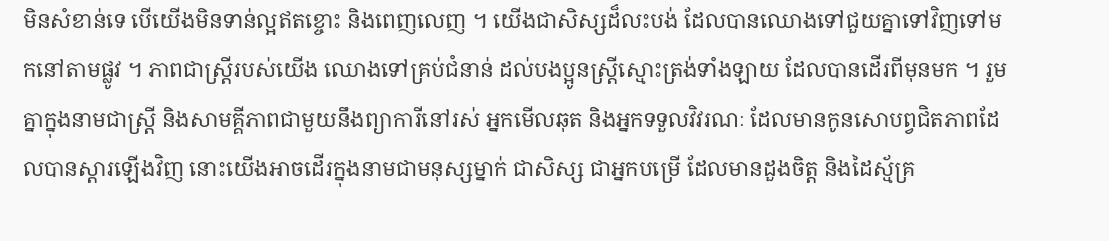មិនសំខាន់ទេ បើយើងមិនទាន់ល្អឥតខ្ចោះ និងពេញលេញ ។ យើងជាសិស្សដ៏លះបង់ ដែលបានឈោងទៅជួយគ្នាទៅវិញទៅមកនៅតាមផ្លូវ ។ ភាពជាស្ត្រីរបស់យើង ឈោងទៅគ្រប់ជំនាន់ ដល់បងប្អូនស្ត្រីស្មោះត្រង់ទាំងឡាយ ដែលបានដើរពីមុនមក ។ រួមគ្នាក្នុងនាមជាស្ត្រី និងសាមគ្គីភាពជាមួយនឹងព្យាការីនៅរស់ អ្នកមើលឆុត និងអ្នកទទួលវិវរណៈ ដែលមានកូនសោបព្វជិតភាពដែលបានស្ដារឡើងវិញ នោះយើងអាចដើរក្នុងនាមជាមនុស្សម្នាក់ ជាសិស្ស ជាអ្នកបម្រើ ដែលមានដួងចិត្ត និងដៃស្ម័គ្រ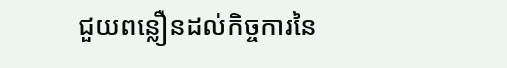ជួយពន្លឿនដល់កិច្ចការនៃ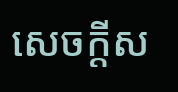សេចក្ដីស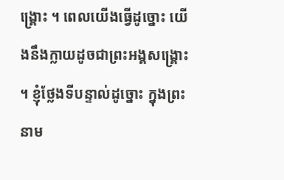ង្គ្រោះ ។ ពេលយើងធ្វើដូច្នោះ យើងនឹងក្លាយដូចជាព្រះអង្គសង្គ្រោះ ។ ខ្ញុំថ្លែងទីបន្ទាល់ដូច្នោះ ក្នុងព្រះនាម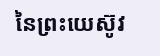នៃព្រះយេស៊ូវ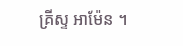គ្រីស្ទ អាម៉ែន ។